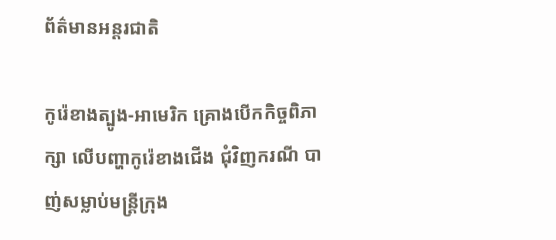ព័ត៌មានអន្តរជាតិ

កូរ៉េខាងត្បូង-អាមេរិក គ្រោងបើកកិច្ចពិភាក្សា លើបញ្ហាកូរ៉េខាងជើង ជុំវិញករណី បាញ់សម្លាប់មន្រ្តីក្រុង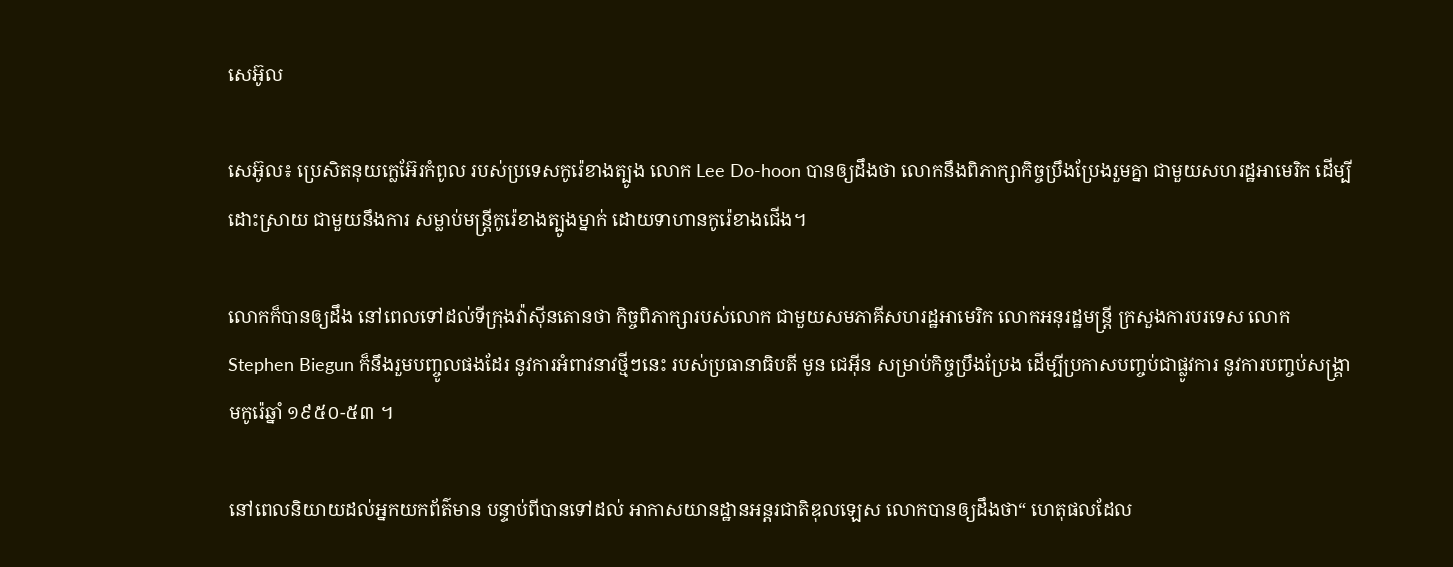សេអ៊ូល

សេអ៊ូល៖ ប្រេសិតនុយក្លេអ៊ែរកំពូល របស់ប្រទេសកូរ៉េខាងត្បូង លោក Lee Do-hoon បានឲ្យដឹងថា លោកនឹងពិភាក្សាកិច្ចប្រឹងប្រែងរួមគ្នា ជាមួយសហរដ្ឋអាមេរិក ដើម្បីដោះស្រាយ ជាមួយនឹងការ សម្លាប់មន្ត្រីកូរ៉េខាងត្បូងម្នាក់ ដោយទាហានកូរ៉េខាងជើង។

លោកក៏បានឲ្យដឹង នៅពេលទៅដល់ទីក្រុងវ៉ាស៊ីនតោនថា កិច្ចពិភាក្សារបស់លោក ជាមួយសមភាគីសហរដ្ឋអាមេរិក លោកអនុរដ្ឋមន្រ្តី ក្រសួងការបរទេស លោក Stephen Biegun ក៏នឹងរួមបញ្ចូលផងដែរ នូវការអំពាវនាវថ្មីៗនេះ របស់ប្រធានាធិបតី មូន ជេអ៊ីន សម្រាប់កិច្ចប្រឹងប្រែង ដើម្បីប្រកាសបញ្ចប់ជាផ្លូវការ នូវការបញ្ចប់សង្គ្រាមកូរ៉េឆ្នាំ ១៩៥០-៥៣ ។

នៅពេលនិយាយដល់អ្នកយកព័ត៌មាន បន្ទាប់ពីបានទៅដល់ អាកាសយានដ្ឋានអន្តរជាតិឌុលឡេស លោកបានឲ្យដឹងថា“ ហេតុផលដែល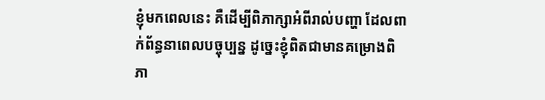ខ្ញុំមកពេលនេះ គឺដើម្បីពិភាក្សាអំពីរាល់បញ្ហា ដែលពាក់ព័ន្ធនាពេលបច្ចុប្បន្ន ដូច្នេះខ្ញុំពិតជាមានគម្រោងពិភា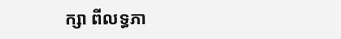ក្សា ពីលទ្ធភា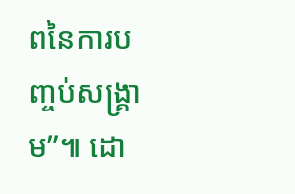ពនៃការបញ្ចប់សង្គ្រាម”៕ ដោ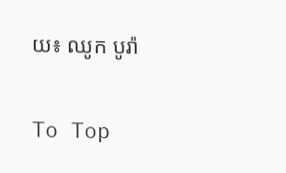យ៖ ឈូក បូរ៉ា

To Top